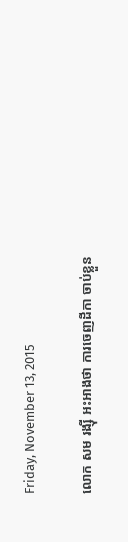Friday, November 13, 2015

លោក សម រង្ស៊ី អះអាងថា ការចេញដីកា ចាប់ខ្លួន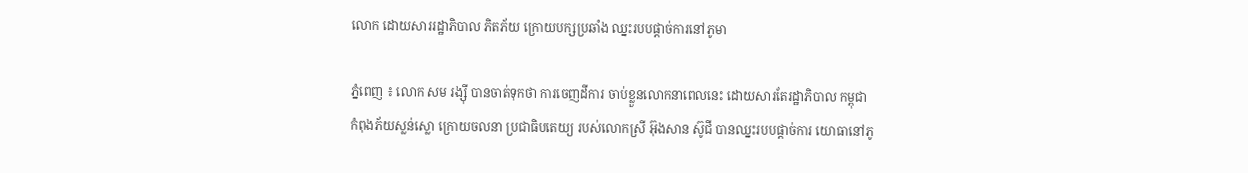លោក ដោយសាររដ្ឋាភិបាល ភិតភ័យ ក្រោយបក្សប្រឆាំង ឈ្នះរបបផ្តាច់ការនៅភូមា

ភ្នំពេញ ៖ លោក សម រង្ស៊ី បានចាត់ទុកថា ការចេញដីការ ចាប់ខ្លួនលោកនាពេលនេះ ដោយសារតែរដ្ឋាភិបាល កម្ពុជា កំពុងភ័យស្លន់ស្លោ ក្រោយចលនា ប្រជាធិបតេយ្យ របស់លោកស្រី អ៊ុងសាន ស៊ូជី បានឈ្នះរបបផ្តាច់ការ យោធានៅភូ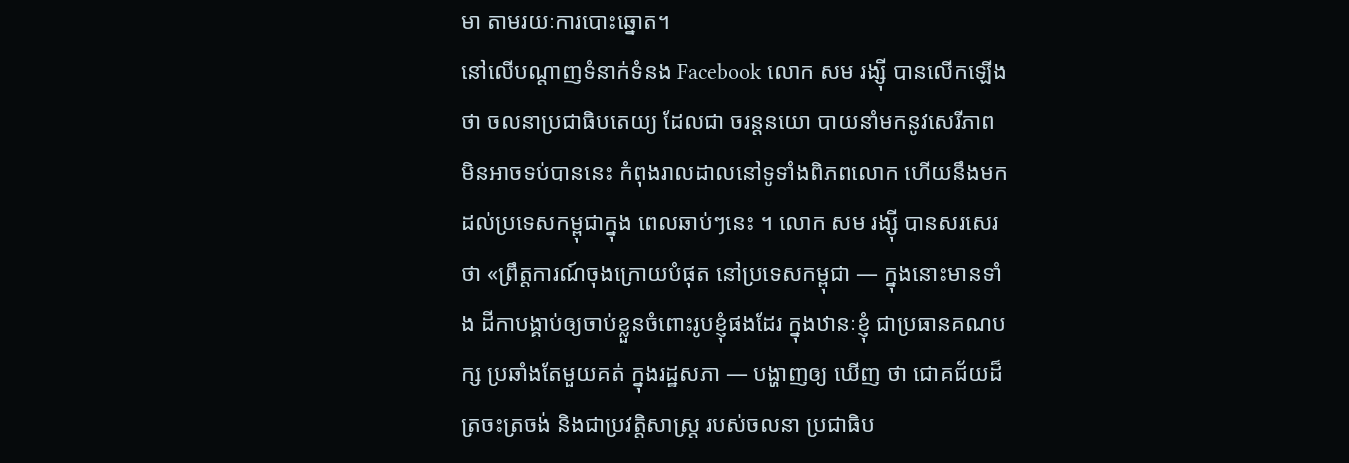មា តាមរយៈការបោះឆ្នោត។
នៅលើបណ្តាញទំនាក់ទំនង Facebook លោក សម រង្ស៊ី បានលើកឡើងថា ចលនាប្រជាធិបតេយ្យ ដែលជា ចរន្តនយោ បាយនាំមកនូវសេរីភាព មិនអាចទប់បាននេះ កំពុងរាលដាលនៅទូទាំងពិភពលោក ហើយនឹងមក ដល់ប្រទេសកម្ពុជាក្នុង ពេលឆាប់ៗនេះ ។ លោក សម រង្ស៊ី បានសរសេរថា «ព្រឹត្តការណ៍ចុងក្រោយបំផុត នៅប្រទេសកម្ពុជា — ក្នុងនោះមានទាំង ដីកាបង្គាប់ឲ្យចាប់ខ្លួនចំពោះរូបខ្ញុំផងដែរ ក្នុងឋានៈខ្ញុំ ជាប្រធានគណបក្ស ប្រឆាំងតែមួយគត់ ក្នុងរដ្ឋសភា — បង្ហាញឲ្យ ឃើញ ថា ជោគជ័យដ៏ត្រចះត្រចង់ និងជាប្រវត្តិសាស្ត្រ របស់ចលនា ប្រជាធិប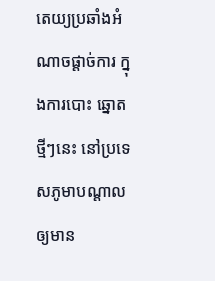តេយ្យប្រឆាំងអំណាចផ្តាច់ការ ក្នុងការបោះ ឆ្នោត ថ្មីៗនេះ នៅប្រទេសភូមាបណ្តាល ឲ្យមាន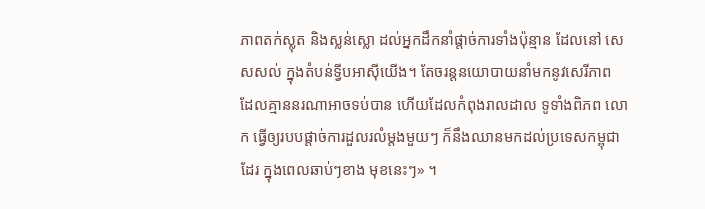ភាពតក់ស្លុត និងស្លន់ស្លោ ដល់អ្នកដឹកនាំផ្តាច់ការទាំងប៉ុន្មាន ដែលនៅ សេសសល់ ក្នុងតំបន់ទ្វីបអាស៊ីយើង។ តែចរន្តនយោបាយនាំមកនូវសេរីភាព ដែលគ្មាននរណាអាចទប់បាន ហើយដែលកំពុងរាលដាល ទូទាំងពិភព លោក ធ្វើឲ្យរបបផ្តាច់ការដួលរលំម្តងមួយៗ ក៏នឹងឈានមកដល់ប្រទេសកម្ពុជាដែរ ក្នុងពេលឆាប់ៗខាង មុខនេះៗ» ។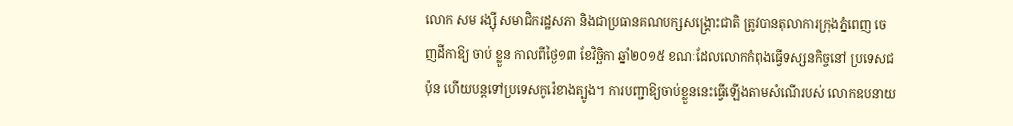លោក សម រង្ស៊ី សមាជិករដ្ឋសភា និងជាប្រធានគណបក្សសង្រ្គោះជាតិ ត្រូវបានតុលាការក្រុងភ្នំពេញ ចេញដីកាឱ្យ ចាប់ ខ្លួន កាលពីថ្ងៃ១៣ ខែវិច្ឆិកា ឆ្នាំ២០១៥ ខណៈដែលលោកកំពុងធ្វើទស្សនកិច្ចនៅ ប្រទេសជប៉ុន ហើយបន្តទៅប្រទេសកូរ៉េខាងត្បូង។ ការបញ្ជាឱ្យចាប់ខ្លួននេះធ្វើឡើងតាមសំណើរបស់ លោកឧបនាយ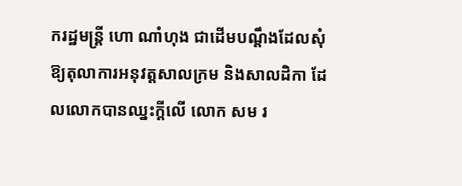ករដ្ឋមន្រ្តី ហោ ណាំហុង ជាដើមបណ្តឹងដែលសុំឱ្យតុលាការអនុវត្តសាលក្រម និងសាលដិកា ដែលលោកបានឈ្នះក្តីលើ លោក សម រ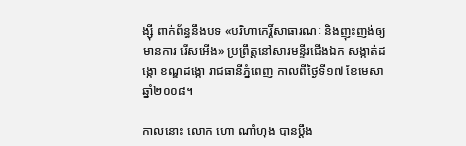ង្ស៊ី ពាក់ព័ន្ធនឹងបទ «បរិហាកេរ្តិ៍សាធារណៈ និងញុះញង់ឲ្យមានការ រើសអើង» ប្រព្រឹត្តនៅសារមន្ទីរជើងឯក សង្កាត់ដង្កោ ខណ្ឌដង្កោ រាជធានីភ្នំពេញ កាលពីថ្ងៃទី១៧ ខែមេសា ឆ្នាំ២០០៨។

កាលនោះ លោក ហោ ណាំហុង បានប្តឹង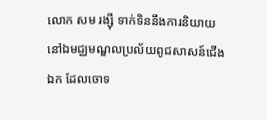លោក សម រង្ស៊ី ទាក់ទិននឹងការនិយាយនៅឯមជ្ឈមណ្ឌលប្រល័យពូជសាសន៍ជើងឯក ដែលចោទ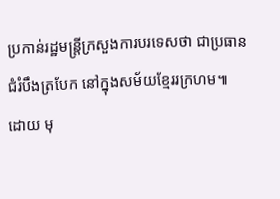ប្រកាន់រដ្ឋមន្រ្តីក្រសួងការបរទេសថា ជាប្រធានជំរំបឹងត្របែក នៅក្នុងសម័យខ្មែររក្រហម៕
ដោយ មុ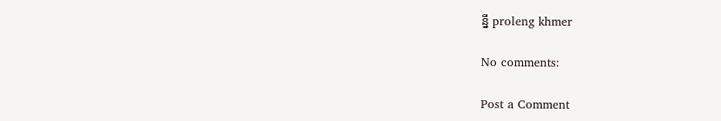ន្នី proleng khmer

No comments:

Post a Comment